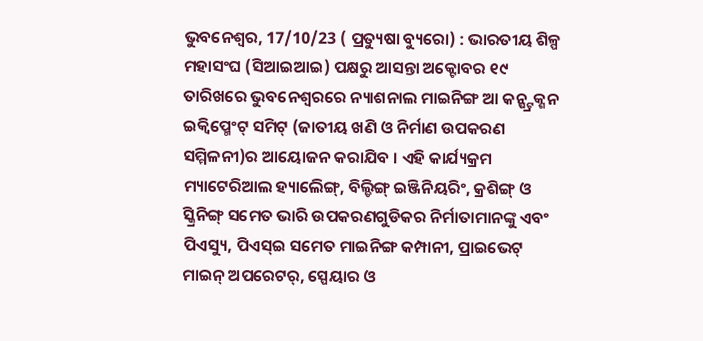ଭୁବନେଶ୍ୱର, 17/10/23 ( ପ୍ରତ୍ୟୁଷା ବ୍ୟୁରୋ) : ଭାରତୀୟ ଶିଳ୍ପ ମହାସଂଘ (ସିଆଇଆଇ) ପକ୍ଷରୁ ଆସନ୍ତା ଅକ୍ଟୋବର ୧୯ ତାରିଖରେ ଭୁବନେଶ୍ୱରରେ ନ୍ୟାଶନାଲ ମାଇନିଙ୍ଗ ଆ କନ୍ଷ୍ଟ୍ରକ୍ଶନ ଇକ୍ୱିପ୍ମେଂଟ୍ ସମିଟ୍ (ଜାତୀୟ ଖଣି ଓ ନିର୍ମାଣ ଉପକରଣ ସମ୍ମିଳନୀ)ର ଆୟୋଜନ କରାଯିବ । ଏହି କାର୍ଯ୍ୟକ୍ରମ ମ୍ୟାଟେରିଆଲ ହ୍ୟାଲେିଙ୍ଗ୍, ବିଲ୍ଡିଙ୍ଗ୍ ଇଞ୍ଜିନିୟରିଂ, କ୍ରଶିଙ୍ଗ୍ ଓ ସ୍କ୍ରିନିଙ୍ଗ୍ ସମେତ ଭାରି ଉପକରଣଗୁଡିକର ନିର୍ମାତାମାନଙ୍କୁ ଏବଂ ପିଏସ୍ୟୁ, ପିଏସ୍ଇ ସମେତ ମାଇନିଙ୍ଗ କମ୍ପାନୀ, ପ୍ରାଇଭେଟ୍ ମାଇନ୍ ଅପରେଟର୍, ସ୍ପେୟାର ଓ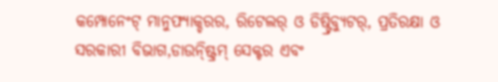କମ୍ପୋନେଂଟ୍ ମାନୁଫ୍ୟାକ୍ଚରର, ରିଟେଲର୍ ଓ ଡିଷ୍ଟ୍ରିବ୍ୟୁଟର୍, ପ୍ରତିରକ୍ଷା ଓ ସରକାରୀ ବିଭାଗ,ଡାଉନ୍ଷ୍ଟ୍ରିମ୍ ସେକ୍ଟର ଏବଂ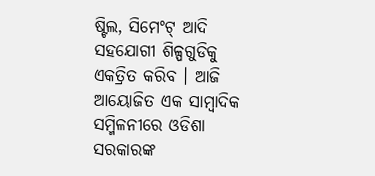ଷ୍ଟିଲ, ସିମେଂଟ୍ ଆଦି ସହଯୋଗୀ ଶିଳ୍ପଗୁଡିକୁ ଏକତ୍ରିତ କରିବ । ଆଜି ଆୟୋଜିତ ଏକ ସାମ୍ବାଦିକ ସମ୍ମିଳନୀରେ ଓଡିଶା ସରକାରଙ୍କ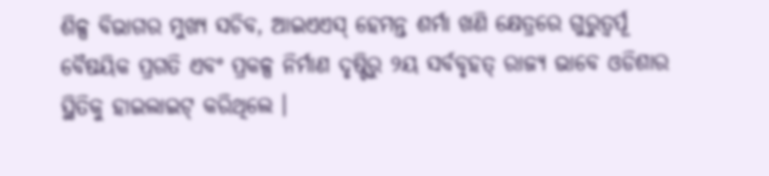ଶିଳ୍ପ ବିଭାଗର ମୁଖ୍ୟ ସଚିବ, ଆଇଏଏସ୍ ହେମନ୍ତ ଶର୍ମା ଖଣି କ୍ଷେତ୍ରରେ ଗୁରୁତ୍ୱର୍ପୂ ବୈଷୟିକ ପ୍ରଗତି ଏବଂ ପ୍ରକଳ୍ପ ନିର୍ମାଣ ଦୃଷ୍ଟିରୁ ୨ୟ ସର୍ବବୃହତ୍ ରାଜ୍ୟ ଭାବେ ଓଡିଶାର ସ୍ଥିତିକୁ ହାଇଲାଇଟ୍ କରିଥିଲେ ।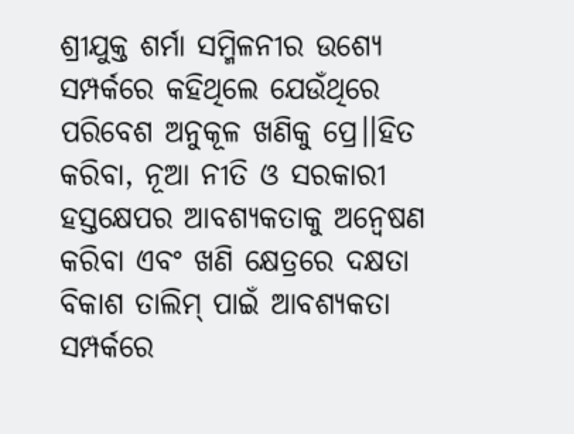ଶ୍ରୀଯୁକ୍ତ ଶର୍ମା ସମ୍ମିଳନୀର ଉଶ୍ୟେ ସମ୍ପର୍କରେ କହିଥିଲେ ଯେଉଁଥିରେ ପରିବେଶ ଅନୁକୂଳ ଖଣିକୁ ପ୍ରେ।।ହିତ କରିବା, ନୂଆ ନୀତି ଓ ସରକାରୀ ହସ୍ତକ୍ଷେପର ଆବଶ୍ୟକତାକୁ ଅନ୍ୱେଷଣ କରିବା ଏବଂ ଖଣି କ୍ଷେତ୍ରରେ ଦକ୍ଷତା ବିକାଶ ତାଲିମ୍ ପାଇଁ ଆବଶ୍ୟକତା ସମ୍ପର୍କରେ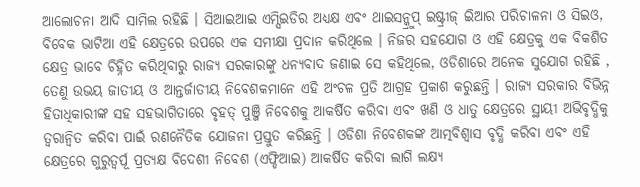ଆଲୋଚନା ଆଦି ସାମିଲ ରହିଛି । ସିଆଇଆଇ ଏମ୍ସିଇଡିର ଅଧ୍ୟକ୍ଷ ଏବଂ ଥାଇସନ୍କ୍ରୁପ୍ ଇଷ୍ଟ୍ରୀଜ୍ ଇିଆର ପରିଚାଳନା ଓ ସିଇଓ, ବିବେକ ଭାଟିଆ ଏହି କ୍ଷେତ୍ରରେ ଉପରେ ଏକ ସମୀକ୍ଷା ପ୍ରଦାନ କରିଥିଲେ । ନିଜର ସହଯୋଗ ଓ ଏହି କ୍ଷେତ୍ରକୁ ଏକ ବିକଶିତ କ୍ଷେତ୍ର ଭାବେ ଚିହ୍ନିତ କରିଥିବାରୁ ରାଜ୍ୟ ସରକାରଙ୍କୁ ଧନ୍ୟବାଦ ଜଣାଇ ସେ କହିଥିଲେ, ଓଡିଶାରେ ଅନେକ ସୁଯୋଗ ରହିଛି , ତେଣୁ ଉଭୟ ଜାତୀୟ ଓ ଆନ୍ତର୍ଜାତୀୟ ନିବେଶକମାନେ ଏହି ଅଂଚଳ ପ୍ରତି ଆଗ୍ରହ ପ୍ରକାଶ କରୁଛନ୍ତି । ରାଜ୍ୟ ସରକାର ବିଭିନ୍ନ ହିତାଧିକାରୀଙ୍କ ସହ ସହଭାଗିତାରେ ବୃହତ୍ ପୁଞ୍ଜି ନିବେଶକୁ ଆକର୍ଷିତ କରିବା ଏବଂ ଖଣି ଓ ଧାତୁ କ୍ଷେତ୍ରରେ ସ୍ଥାୟୀ ଅଭିବୃଦ୍ଧିକୁ ତ୍ୱରାନ୍ୱିତ କରିବା ପାଇଁ ରଣନୈତିକ ଯୋଜନା ପ୍ରସ୍ତୁତ କରିଛନ୍ତି । ଓଡିଶା ନିବେଶକଙ୍କ ଆତ୍ମବିଶ୍ୱାସ ବୃଦ୍ଧି କରିବା ଏବଂ ଏହି କ୍ଷେତ୍ରରେ ଗୁରୁତ୍ୱର୍ପୂ ପ୍ରତ୍ୟକ୍ଷ ବିଦେଶୀ ନିବେଶ (ଏଫ୍ଡିଆଇ) ଆକର୍ଷିତ କରିବା ଲାଗି ଲକ୍ଷ୍ୟ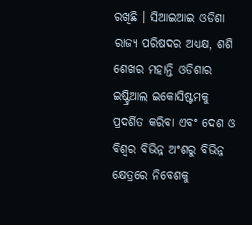ରଖିଛି । ସିଆଇଆଇ ଓଡିଶା ରାଜ୍ୟ ପରିଷଦର ଅଧ୍ୟକ୍ଷ, ଶଶି ଶେଖର ମହାନ୍ତି ଓଡିଶାର ଇଷ୍ଟ୍ରିଆଲ ଇକୋସିଷ୍ଟମକୁ ପ୍ରଦର୍ଶିତ କରିବା ଏବଂ ଦେଶ ଓ ବିଶ୍ୱର ବିଭିନ୍ନ ଅଂଶରୁ ବିଭିନ୍ନ କ୍ଷେତ୍ରରେ ନିବେଶକୁ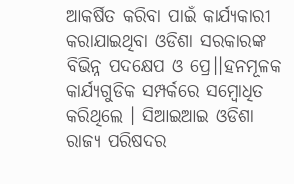ଆକର୍ଷିତ କରିବା ପାଇଁ କାର୍ଯ୍ୟକାରୀ କରାଯାଇଥିବା ଓଡିଶା ସରକାରଙ୍କ ବିଭିନ୍ନ ପଦକ୍ଷେପ ଓ ପ୍ରେ।।ହନମୂଳକ କାର୍ଯ୍ୟଗୁଡିକ ସମ୍ପର୍କରେ ସମ୍ବୋଧିତ କରିଥିଲେ । ସିଆଇଆଇ ଓଡିଶା ରାଜ୍ୟ ପରିଷଦର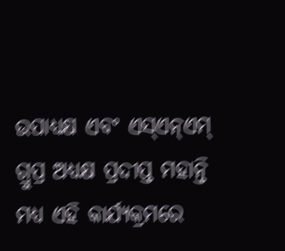ଉପାଧ୍ୟକ୍ଷ ଏବଂ ଏସ୍ଏନ୍ଏମ୍ ଗ୍ରୁପ୍ର ଅଧ୍ୟକ୍ଷ ପ୍ରଦୀପ୍ତ ମହାନ୍ତି ମଧ୍ୟ ଏହି କାର୍ଯ୍ୟକ୍ରମରେ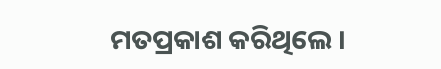ମତପ୍ରକାଶ କରିଥିଲେ ।